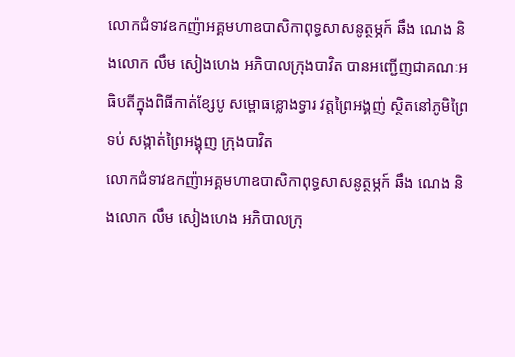លោកជំទាវឧកញ៉ាអគ្គមហាឧបាសិកាពុទ្ធសាសនូត្ថម្ភក៍ ឆឹង ណេង និងលោក លឹម សៀងហេង អភិបាលក្រុងបាវិត បានអញ្ជើញជាគណៈអធិបតីក្នុងពិធីកាត់ខ្សែបូ សម្ពោធខ្លោងទ្វារ វត្តព្រៃអង្គញ់ ស្ថិតនៅភូមិព្រៃទប់ សង្កាត់ព្រៃអង្គុញ ក្រុងបាវិត
លោកជំទាវឧកញ៉ាអគ្គមហាឧបាសិកាពុទ្ធសាសនូត្ថម្ភក៍ ឆឹង ណេង និងលោក លឹម សៀងហេង អភិបាលក្រុ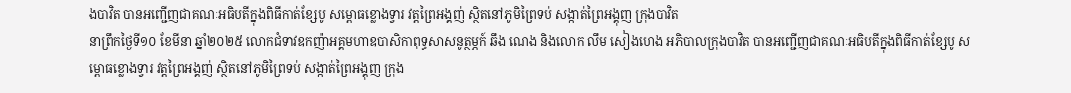ងបាវិត បានអញ្ជើញជាគណៈអធិបតីក្នុងពិធីកាត់ខ្សែបូ សម្ពោធខ្លោងទ្វារ វត្តព្រៃអង្គញ់ ស្ថិតនៅភូមិព្រៃទប់ សង្កាត់ព្រៃអង្គុញ ក្រុងបាវិត
នាព្រឹកថ្ងៃទី១០ ខែមីនា ឆ្នាំ២០២៥ លោកជំទាវឧកញ៉ាអគ្គមហាឧបាសិកាពុទ្ធសាសនូត្ថម្ភក៍ ឆឹង ណេង និងលោក លឹម សៀងហេង អភិបាលក្រុងបាវិត បានអញ្ជើញជាគណៈអធិបតីក្នុងពិធីកាត់ខ្សែបូ សម្ពោធខ្លោងទ្វារ វត្តព្រៃអង្គញ់ ស្ថិតនៅភូមិព្រៃទប់ សង្កាត់ព្រៃអង្គុញ ក្រុង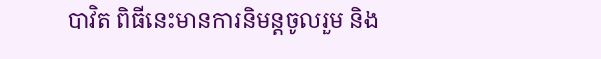បាវិត ពិធីនេះមានការនិមន្តចូលរួម និង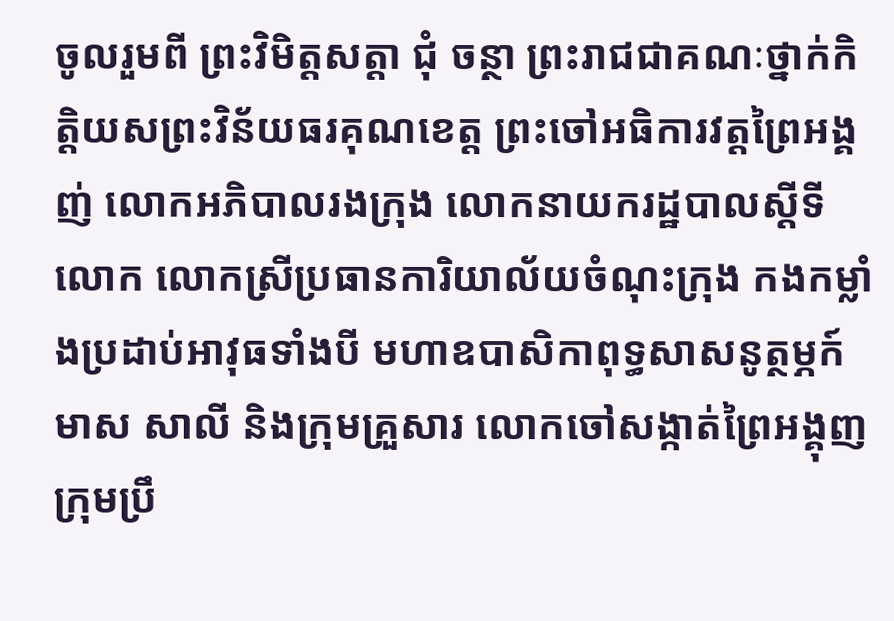ចូលរួមពី ព្រះវិមិត្តសត្តា ជុំ ចន្ថា ព្រះរាជជាគណៈថ្នាក់កិត្តិយសព្រះវិន័យធរគុណខេត្ត ព្រះចៅអធិការវត្តព្រៃអង្គញ់ លោកអភិបាលរងក្រុង លោកនាយករដ្ឋបាលស្ដីទី លោក លោកស្រីប្រធានការិយាល័យចំណុះក្រុង កងកម្លាំងប្រដាប់អាវុធទាំងបី មហាឧបាសិកាពុទ្ធសាសនូត្ថម្ភក៍ មាស សាលី និងក្រុមគ្រួសារ លោកចៅសង្កាត់ព្រៃអង្គុញ ក្រុមប្រឹ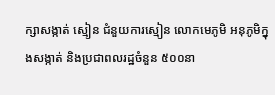ក្សាសង្កាត់ ស្មៀន ជំនួយការស្មៀន លោកមេភូមិ អនុភូមិក្នុងសង្កាត់ និងប្រជាពលរដ្ឋចំនួន ៥០០នា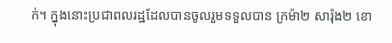ក់។ ក្នុងនោះប្រជាពលរដ្ឋដែលបានចូលរួមទទួលបាន ក្រម៉ា២ សារ៉ុង២ ខោ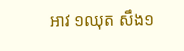អាវ ១ឈុត សឹង១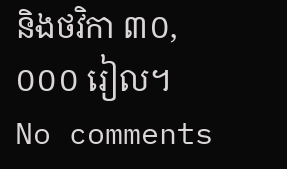និងថវិកា ៣០,០០០ រៀល។
No comments